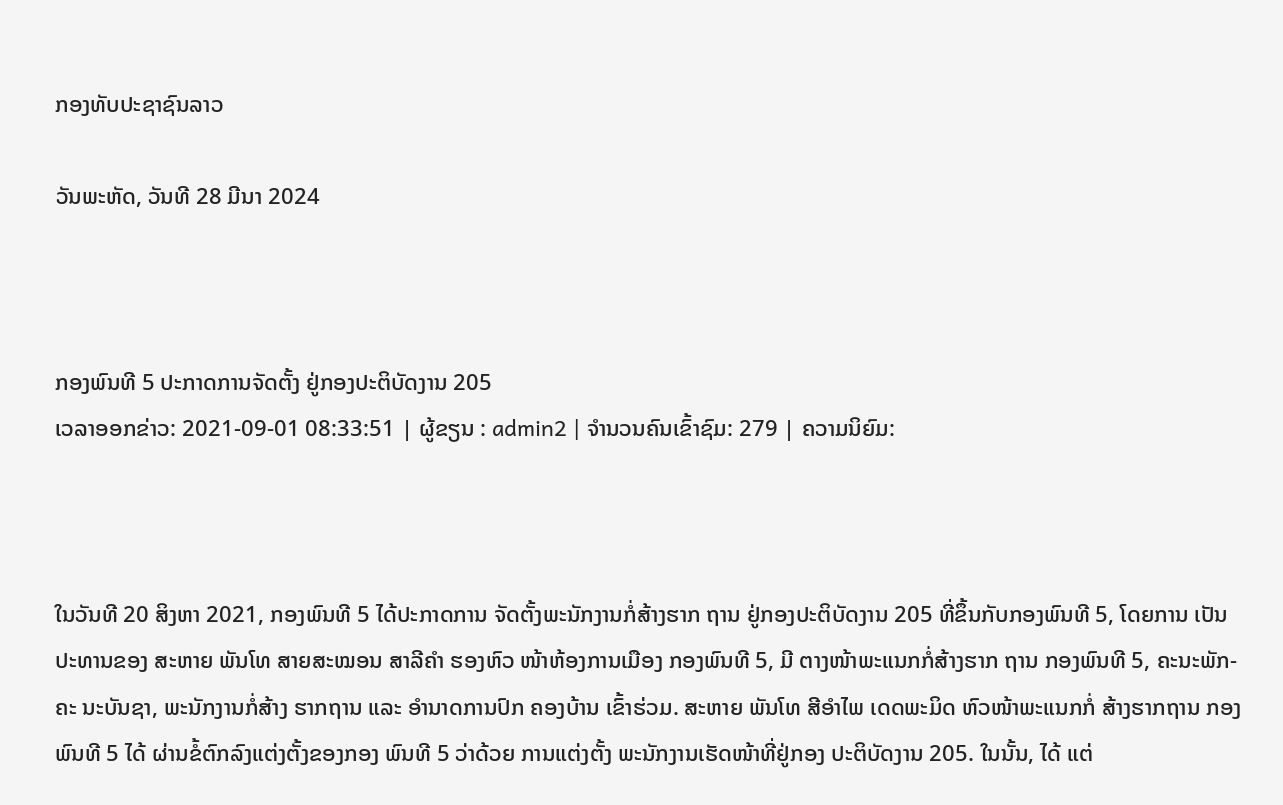ກອງທັບປະຊາຊົນລາວ

ວັນພະຫັດ, ວັນທີ 28 ມີນາ 2024



ກອງພົນທີ 5 ປະກາດການຈັດຕັ້ງ ຢູ່ກອງປະຕິບັດງານ 205
ເວລາອອກຂ່າວ: 2021-09-01 08:33:51 | ຜູ້ຂຽນ : admin2 | ຈຳນວນຄົນເຂົ້າຊົມ: 279 | ຄວາມນິຍົມ:



ໃນວັນທີ 20 ສິງຫາ 2021, ກອງພົນທີ 5 ໄດ້ປະກາດການ ຈັດຕັ້ງພະນັກງານກໍ່ສ້າງຮາກ ຖານ ຢູ່ກອງປະຕິບັດງານ 205 ທີ່ຂຶ້ນກັບກອງພົນທີ 5, ໂດຍການ ເປັນປະທານຂອງ ສະຫາຍ ພັນໂທ ສາຍສະໝອນ ສາລີຄໍາ ຮອງຫົວ ໜ້າຫ້ອງການເມືອງ ກອງພົນທີ 5, ມີ ຕາງໜ້າພະແນກກໍ່ສ້າງຮາກ ຖານ ກອງພົນທີ 5, ຄະນະພັກ-ຄະ ນະບັນຊາ, ພະນັກງານກໍ່ສ້າງ ຮາກຖານ ແລະ ອໍານາດການປົກ ຄອງບ້ານ ເຂົ້າຮ່ວມ. ສະຫາຍ ພັນໂທ ສີອໍາໄພ ເດດພະມິດ ຫົວໜ້າພະແນກກໍ່ ສ້າງຮາກຖານ ກອງພົນທີ 5 ໄດ້ ຜ່ານຂໍ້ຕົກລົງແຕ່ງຕັ້ງຂອງກອງ ພົນທີ 5 ວ່າດ້ວຍ ການແຕ່ງຕັ້ງ ພະນັກງານເຮັດໜ້າທີ່ຢູ່ກອງ ປະຕິບັດງານ 205. ໃນນັ້ນ, ໄດ້ ແຕ່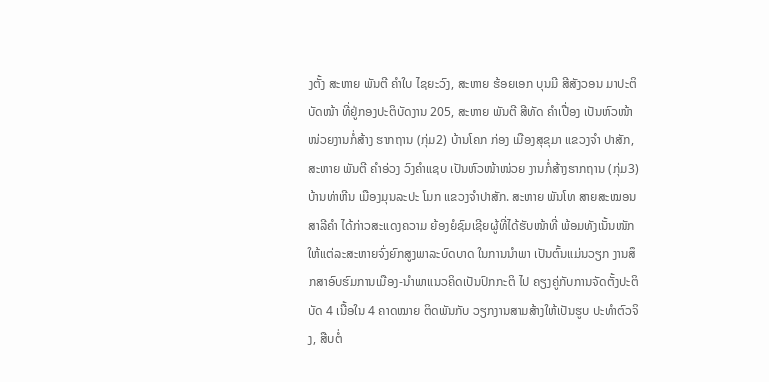ງຕັ້ງ ສະຫາຍ ພັນຕີ ຄໍາໃບ ໄຊຍະວົງ, ສະຫາຍ ຮ້ອຍເອກ ບຸນມີ ສີສັງວອນ ມາປະຕິບັດໜ້າ ທີ່ຢູ່ກອງປະຕິບັດງານ 205, ສະຫາຍ ພັນຕີ ສີທັດ ຄໍາເປື່ອງ ເປັນຫົວໜ້າໜ່ວຍງານກໍ່ສ້າງ ຮາກຖານ (ກຸ່ມ2) ບ້ານໂຄກ ກ່ອງ ເມືອງສຸຂຸມາ ແຂວງຈໍາ ປາສັກ, ສະຫາຍ ພັນຕີ ຄໍາອ່ວງ ວົງຄໍາແຊບ ເປັນຫົວໜ້າໜ່ວຍ ງານກໍ່ສ້າງຮາກຖານ (ກຸ່ມ3) ບ້ານທ່າຫີນ ເມືອງມຸນລະປະ ໂມກ ແຂວງຈໍາປາສັກ. ສະຫາຍ ພັນໂທ ສາຍສະໝອນ ສາລີຄໍາ ໄດ້ກ່າວສະແດງຄວາມ ຍ້ອງຍໍຊົມເຊີຍຜູ້ທີ່ໄດ້ຮັບໜ້າທີ່ ພ້ອມທັງເນັ້ນໜັກໃຫ້ແຕ່ລະສະຫາຍຈົ່ງຍົກສູງພາລະບົດບາດ ໃນການນໍາພາ ເປັນຕົ້ນແມ່ນວຽກ ງານສຶກສາອົບຮົມການເມືອງ-ນໍາພາແນວຄິດເປັນປົກກະຕິ ໄປ ຄຽງຄູ່ກັບການຈັດຕັ້ງປະຕິບັດ 4 ເນື້ອໃນ 4 ຄາດໝາຍ ຕິດພັນກັບ ວຽກງານສາມສ້າງໃຫ້ເປັນຮູບ ປະທໍາຕົວຈິງ, ສືບຕໍ່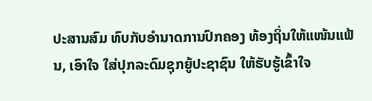ປະສານສົມ ທົບກັບອໍານາດການປົກຄອງ ທ້ອງຖິ່ນໃຫ້ແໜ້ນແຟ້ນ, ເອົາໃຈ ໃສ່ປຸກລະດົມຊຸກຍູ້ປະຊາຊົນ ໃຫ້ຮັບຮູ້ເຂົ້າໃຈ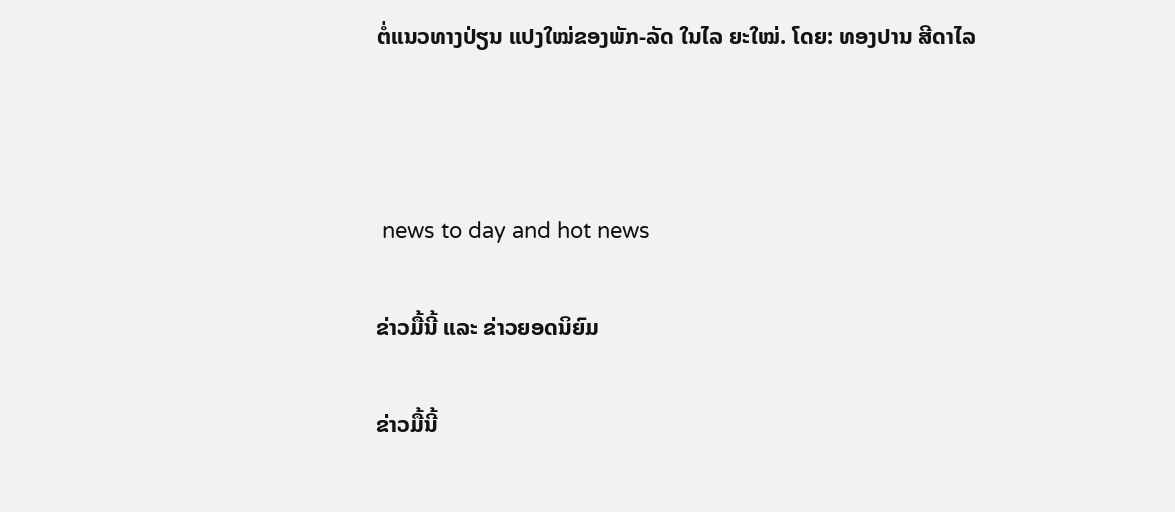ຕໍ່ແນວທາງປ່ຽນ ແປງໃໝ່ຂອງພັກ-ລັດ ໃນໄລ ຍະໃໝ່. ໂດຍ: ທອງປານ ສີດາໄລ



 news to day and hot news

ຂ່າວມື້ນີ້ ແລະ ຂ່າວຍອດນິຍົມ

ຂ່າວມື້ນີ້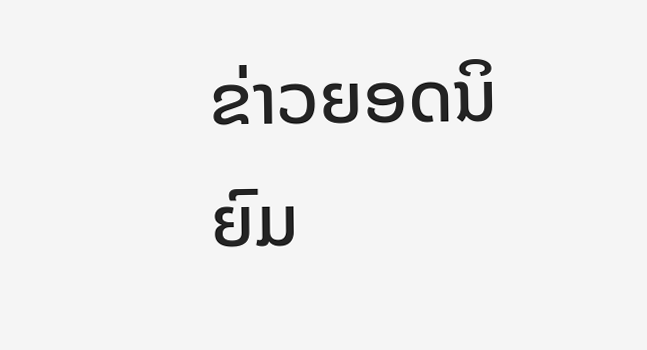ຂ່າວຍອດນິຍົມ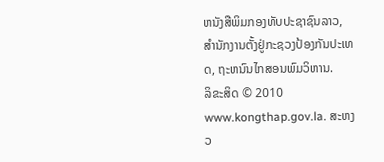ຫນັງສືພິມກອງທັບປະຊາຊົນລາວ, ສຳນັກງານຕັ້ງຢູ່ກະຊວງປ້ອງກັນປະເທດ, ຖະຫນົນໄກສອນພົມວິຫານ.
ລິຂະສິດ © 2010 www.kongthap.gov.la. ສະຫງວ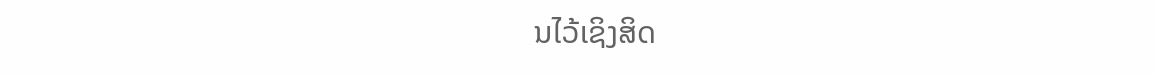ນໄວ້ເຊິງສິດ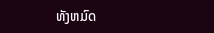ທັງຫມົດ